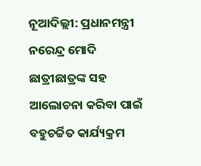ନୂଆଦିଲ୍ଲୀ: ପ୍ରଧାନମନ୍ତ୍ରୀ ନରେନ୍ଦ୍ର ମୋଦି ଛାତ୍ରୀଛାତ୍ରଙ୍କ ସହ ଆଲୋଚନା କରିବା ପାଇଁ ବହୁଚର୍ଚ୍ଚିତ କାର୍ଯ୍ୟକ୍ରମ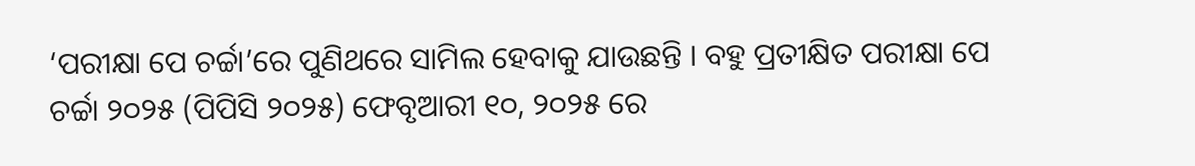‘ପରୀକ୍ଷା ପେ ଚର୍ଚ୍ଚା’ରେ ପୁଣିଥରେ ସାମିଲ ହେବାକୁ ଯାଉଛନ୍ତି । ବହୁ ପ୍ରତୀକ୍ଷିତ ପରୀକ୍ଷା ପେ ଚର୍ଚ୍ଚା ୨୦୨୫ (ପିପିସି ୨୦୨୫) ଫେବୃଆରୀ ୧୦, ୨୦୨୫ ରେ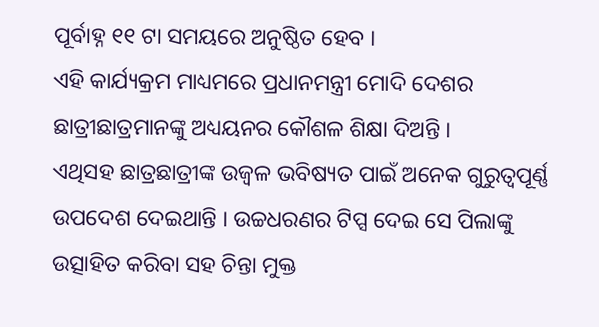ପୂର୍ବାହ୍ନ ୧୧ ଟା ସମୟରେ ଅନୁଷ୍ଠିତ ହେବ ।
ଏହି କାର୍ଯ୍ୟକ୍ରମ ମାଧ୍ୟମରେ ପ୍ରଧାନମନ୍ତ୍ରୀ ମୋଦି ଦେଶର ଛାତ୍ରୀଛାତ୍ରମାନଙ୍କୁ ଅଧ୍ୟୟନର କୌଶଳ ଶିକ୍ଷା ଦିଅନ୍ତି ।
ଏଥିସହ ଛାତ୍ରଛାତ୍ରୀଙ୍କ ଉଜ୍ୱଳ ଭବିଷ୍ୟତ ପାଇଁ ଅନେକ ଗୁରୁତ୍ୱପୂର୍ଣ୍ଣ ଉପଦେଶ ଦେଇଥାନ୍ତି । ଉଚ୍ଚଧରଣର ଟିପ୍ସ ଦେଇ ସେ ପିଲାଙ୍କୁ ଉତ୍ସାହିତ କରିବା ସହ ଚିନ୍ତା ମୁକ୍ତ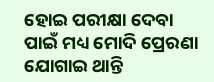ହୋଇ ପରୀକ୍ଷା ଦେବା ପାଇଁ ମଧ୍ୟ ମୋଦି ପ୍ରେରଣା ଯୋଗାଇ ଥାନ୍ତି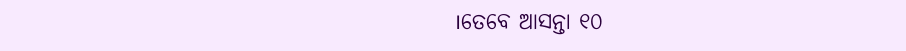।ତେବେ ଆସନ୍ତା ୧୦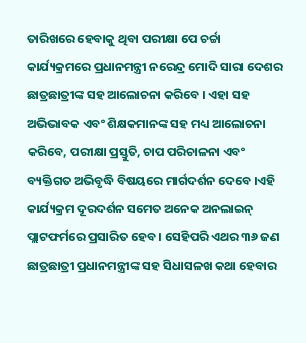ତାରିଖରେ ହେବାକୁ ଥିବା ପରୀକ୍ଷା ପେ ଚର୍ଚ୍ଚା କାର୍ଯ୍ୟକ୍ରମରେ ପ୍ରଧାନମନ୍ତ୍ରୀ ନରେନ୍ଦ୍ର ମୋଦି ସାରା ଦେଶର ଛାତ୍ରଛାତ୍ରୀଙ୍କ ସହ ଆଲୋଚନା କରିବେ । ଏହା ସହ ଅଭିଭାବକ ଏବଂ ଶିକ୍ଷକମାନଙ୍କ ସହ ମଧ୍ୟ ଆଲୋଚନା କରିବେ, ପରୀକ୍ଷା ପ୍ରସ୍ତୁତି, ଚାପ ପରିଚାଳନା ଏବଂ ବ୍ୟକ୍ତିଗତ ଅଭିବୃଦ୍ଧି ବିଷୟରେ ମାର୍ଗଦର୍ଶନ ଦେବେ ।ଏହି କାର୍ଯ୍ୟକ୍ରମ ଦୂରଦର୍ଶନ ସମେତ ଅନେକ ଅନଲାଇନ୍ ପ୍ଲାଟଫର୍ମରେ ପ୍ରସାରିତ ହେବ । ସେହିପରି ଏଥର ୩୬ ଜଣ ଛାତ୍ରଛାତ୍ରୀ ପ୍ରଧାନମନ୍ତ୍ରୀଙ୍କ ସହ ସିଧାସଳଖ କଥା ହେବାର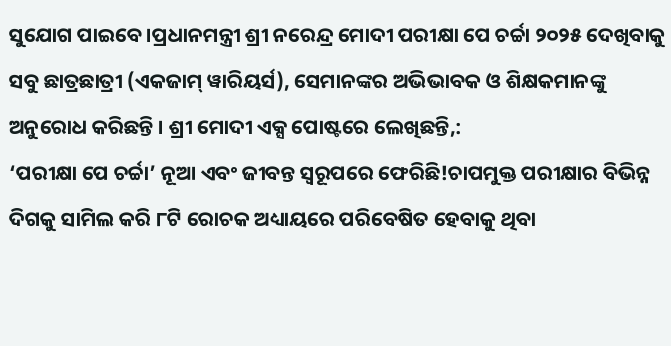ସୁଯୋଗ ପାଇବେ ।ପ୍ରଧାନମନ୍ତ୍ରୀ ଶ୍ରୀ ନରେନ୍ଦ୍ର ମୋଦୀ ପରୀକ୍ଷା ପେ ଚର୍ଚ୍ଚା ୨୦୨୫ ଦେଖିବାକୁ ସବୁ ଛାତ୍ରଛାତ୍ରୀ (ଏକଜାମ୍ ୱାରିୟର୍ସ), ସେମାନଙ୍କର ଅଭିଭାବକ ଓ ଶିକ୍ଷକମାନଙ୍କୁ ଅନୁରୋଧ କରିଛନ୍ତି । ଶ୍ରୀ ମୋଦୀ ଏକ୍ସ ପୋଷ୍ଟରେ ଲେଖିଛନ୍ତି,:
‘ପରୀକ୍ଷା ପେ ଚର୍ଚ୍ଚା’ ନୂଆ ଏବଂ ଜୀବନ୍ତ ସ୍ୱରୂପରେ ଫେରିଛି!ଚାପମୁକ୍ତ ପରୀକ୍ଷାର ବିଭିନ୍ନ ଦିଗକୁ ସାମିଲ କରି ୮ଟି ରୋଚକ ଅଧ୍ୟାୟରେ ପରିବେଷିତ ହେବାକୁ ଥିବା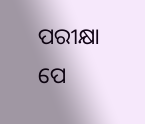ପରୀକ୍ଷା ପେ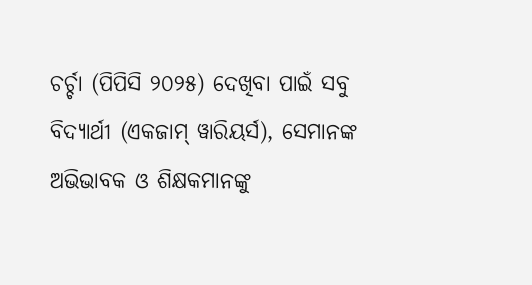ଚର୍ଚ୍ଚା (ପିପିସି ୨୦୨୫) ଦେଖିବା ପାଇଁ ସବୁ ବିଦ୍ୟାର୍ଥୀ (ଏକଜାମ୍ ୱାରିୟର୍ସ), ସେମାନଙ୍କ ଅଭିଭାବକ ଓ ଶିକ୍ଷକମାନଙ୍କୁ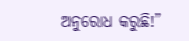ଅନୁରୋଧ କରୁଛି!”